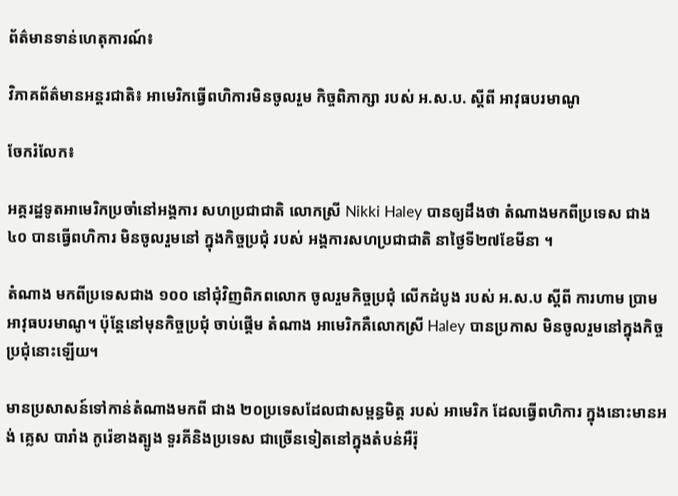ព័ត៌មានទាន់ហេតុការណ៍៖

វិភាគព័ត៌មានអន្តរជាតិ៖ អាមេរិកធ្វើពហិការមិនចូលរួម កិច្ចពិភាក្សា របស់ អ.ស.ប. ស្តីពី អាវុធបរមាណូ

ចែករំលែក៖

អគ្គរដ្ឋទូតអាមេរិកប្រចាំនៅអង្គការ សហប្រជាជាតិ លោកស្រី Nikki Haley បានឲ្យដឹងថា តំណាងមកពីប្រទេស ជាង៤០ បានធ្វើពហិការ មិនចូលរួមនៅ ក្នុងកិច្ចប្រជុំ របស់ អង្គការសហប្រជាជាតិ នាថ្ងៃទី២៧ខែមីនា ។

តំណាង មកពីប្រទេសជាង ១០០ នៅជុំវិញពិភពលោក ចូលរួមកិច្ចប្រជុំ លើកដំបូង របស់ អ.ស.ប ស្តីពី ការហាម ប្រាមអាវុធបរមាណូ។ ប៉ុន្តែនៅមុនកិច្ចប្រជុំ ចាប់ផ្តើម តំណាង អាមេរិកគឺលោកស្រី Haley បានប្រកាស មិនចូលរួមនៅក្នុងកិច្ចប្រជុំនោះឡើយ។

មានប្រសាសន៍ទៅកាន់តំណាងមកពី ជាង ២០ប្រទេសដែលជាសម្ពន្ធមិត្ត របស់ អាមេរិក ដែលធ្វើពហិការ ក្នុងនោះមានអង់ គ្លេស បារាំង កូរ៉េខាងត្បូង ទួរគីនិងប្រទេស ជាច្រើនទៀតនៅក្នុងតំបន់អឺរ៉ុ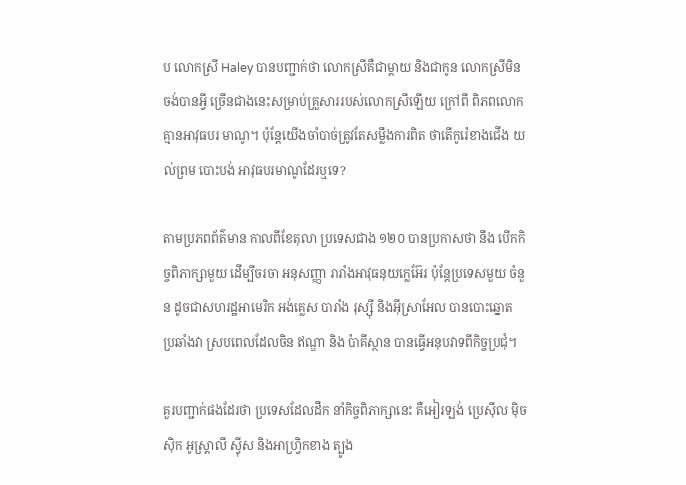ប លោកស្រី Haley បានបញ្ជាក់ថា លោកស្រីគឺជាម្តាយ និងជាកូន លោកស្រីមិនចង់បានអ្វី ច្រើនជាងនេះសម្រាប់គ្រួសាររបស់លោកស្រីឡើយ ក្រៅពី ពិភពលោកគ្មានអាវុធបរ មាណូ។ ប៉ុន្តែយើងចាំបាច់ត្រូវតែសម្លឹងការពិត ថាតើកូរ៉េខាងជើង យល់ព្រម បោះបង់ អាវុធបរមាណូដែរឬទេ?

តាមប្រភពព័ត៌មាន កាលពីខែតុលា ប្រទេសជាង ១២០ បានប្រកាសថា នឹង បើកកិច្ចពិភាក្សាមួយ ដើម្បីចរចា អនុសញ្ញា រារាំងអាវុធនុយក្លេអ៊ែរ ប៉ុន្តែប្រទេសមួយ ចំនួន ដូចជាសហរដ្ឋអាមេរិក អង់គ្លេស បារាំង រុស្ស៊ី និងអុីស្រាអែល បានបោះឆ្នោត ប្រឆាំងវា ស្របពេលដែលចិន ឥណ្ឌា និង ប៉ាគីស្ថាន បានធ្វើអនុបវាទពីកិច្ចប្រជុំ។

គួរបញ្ជាក់ផងដែរថា ប្រទេសដែលដឹក នាំកិច្ចពិភាក្សានេះ គឺអៀរឡង់ ប្រេស៊ីល ម៉ិចស៊ិក អូស្ត្រាលី ស្វុីស និងអាហ្វ្រិកខាង ត្បូង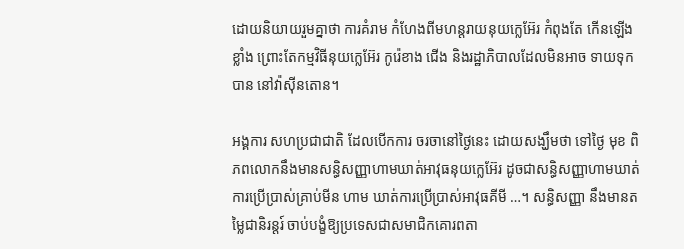ដោយនិយាយរួមគ្នាថា ការគំរាម កំហែងពីមហន្តរាយនុយក្លេអ៊ែរ កំពុងតែ កើនឡើងខ្លាំង ព្រោះតែកម្មវិធីនុយក្លេអ៊ែរ កូរ៉េខាង ជើង និងរដ្ឋាភិបាលដែលមិនអាច ទាយទុកបាន នៅវ៉ាស៊ីនតោន។

អង្គការ សហប្រជាជាតិ ដែលបើកការ ចរចានៅថ្ងៃនេះ ដោយសង្ឃឹមថា ទៅថ្ងៃ មុខ ពិភពលោកនឹងមានសន្ធិសញ្ញាហាមឃាត់អាវុធនុយក្លេអ៊ែរ ដូចជាសន្ធិសញ្ញាហាមឃាត់ការប្រើប្រាស់គ្រាប់មីន ហាម ឃាត់ការប្រើប្រាស់អាវុធគីមី …។ សន្ធិសញ្ញា នឹងមានតម្លៃជានិរន្តរ៍ ចាប់បង្ខំឱ្យប្រទេសជាសមាជិកគោរពតា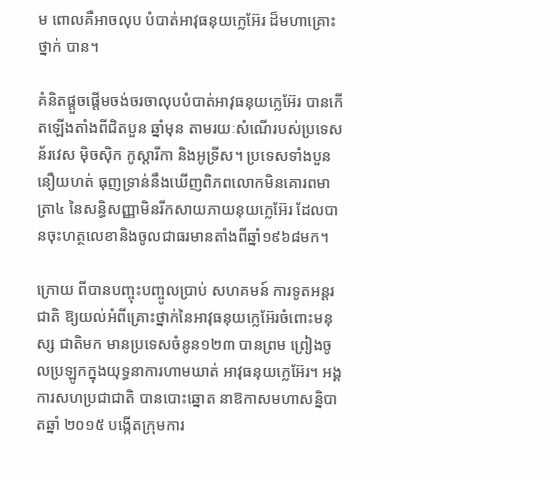ម ពោលគឺអាចលុប បំបាត់អាវុធនុយក្លេអ៊ែរ ដ៏មហាគ្រោះថ្នាក់ បាន។

គំនិតផ្តួចផ្តើមចង់ចរចាលុបបំបាត់អាវុធនុយក្លេអ៊ែរ បានកើតឡើងតាំងពីជិតបួន ឆ្នាំមុន តាមរយៈសំណើរបស់ប្រទេស ន័រវេស ម៉ិចស៊ិក កូស្តារីកា និងអូទ្រីស។ ប្រទេសទាំងបួន នឿយហត់ ធុញទ្រាន់នឹងឃើញពិភពលោកមិនគោរពមាត្រា៤ នៃសន្ធិសញ្ញាមិនរីកសាយភាយនុយក្លេអ៊ែរ ដែលបានចុះហត្ថលេខានិងចូលជាធរមានតាំងពីឆ្នាំ១៩៦៨មក។

ក្រោយ ពីបានបញ្ចុះបញ្ចូលប្រាប់ សហគមន៍ ការទូតអន្តរជាតិ ឱ្យយល់អំពីគ្រោះថ្នាក់នៃអាវុធនុយក្លេអ៊ែរចំពោះមនុស្ស ជាតិមក មានប្រទេសចំនូន១២៣ បានព្រម ព្រៀងចូលប្រឡូកក្នុងយុទ្ធនាការហាមឃាត់ អាវុធនុយក្លេអ៊ែរ។ អង្គការសហប្រជាជាតិ បានបោះឆ្នោត នាឱកាសមហាសន្និបាតឆ្នាំ ២០១៥ បង្កើតក្រុមការ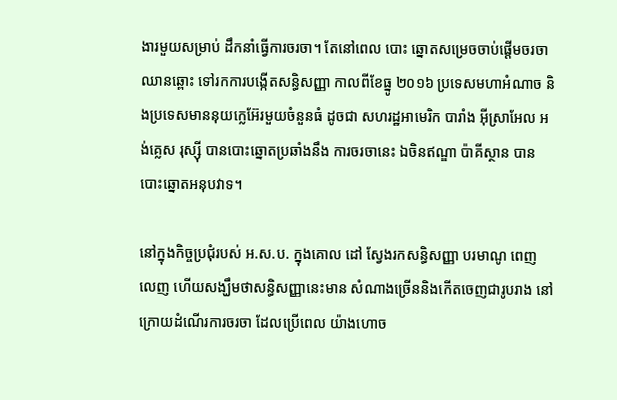ងារមួយសម្រាប់ ដឹកនាំធ្វើការចរចា។ តែនៅពេល បោះ ឆ្នោតសម្រេចចាប់ផ្តើមចរចា ឈានឆ្ពោះ ទៅរកការបង្កើតសន្ធិសញ្ញា កាលពីខែធ្នូ ២០១៦ ប្រទេសមហាអំណាច និងប្រទេសមាននុយក្លេអ៊ែរមួយចំនួនធំ ដូចជា សហរដ្ឋអាមេរិក បារាំង អុីស្រាអែល អង់គ្លេស រុស្ស៊ី បានបោះឆ្នោតប្រឆាំងនឹង ការចរចានេះ ឯចិនឥណ្ឌា ប៉ាគីស្ថាន បាន បោះឆ្នោតអនុបវាទ។

នៅក្នុងកិច្ចប្រជុំរបស់ អ.ស.ប. ក្នុងគោល ដៅ ស្វែងរកសន្ធិសញ្ញា បរមាណូ ពេញ លេញ ហើយសង្ឃឹមថាសន្ធិសញ្ញានេះមាន សំណាងច្រើននិងកើតចេញជារូបរាង នៅ ក្រោយដំណើរការចរចា ដែលប្រើពេល យ៉ាងហោច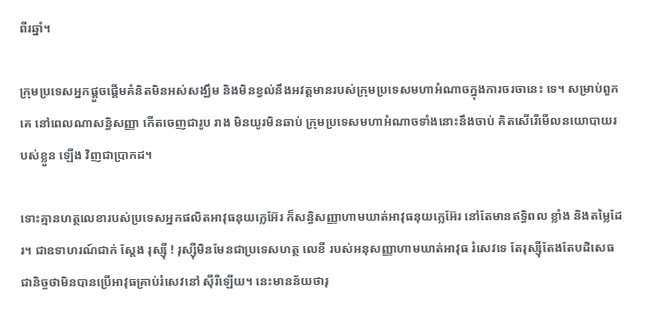ពីរឆ្នាំ។

ក្រុមប្រទេសអ្នកផ្តួចផ្តើមគំនិតមិនអស់សង្ឃឹម និងមិនខ្វល់នឹងអវត្តមានរបស់ក្រុមប្រទេសមហាអំណាចក្នុងការចរចានេះ ទេ។ សម្រាប់ពួកគេ នៅពេលណាសន្ធិសញ្ញា កើតចេញជារូប រាង មិនយូរមិនឆាប់ ក្រុមប្រទេសមហាអំណាចទាំងនោះនឹងចាប់ គិតសើរើមើលនយោបាយរបស់ខ្លួន ឡើង វិញជាប្រាកដ។

ទោះគ្មានហត្ថលេខារបស់ប្រទេសអ្នកផលិតអាវុធនុយក្លេអ៊ែរ ក៏សន្ធិសញ្ញាហាមឃាត់អាវុធនុយក្លេអ៊ែរ នៅតែមានឥទ្ធិពល ខ្លាំង និងតម្លៃដែរ។ ជាឧទាហរណ៍ជាក់ ស្តែង រុស្ស៊ី ! រុស្ស៊ីមិនមែនជាប្រទេសហត្ថ លេខី របស់អនុសញ្ញាហាមឃាត់អាវុធ រំសេវទេ តែរុស្ស៊ីតែងតែបដិសេធជានិច្ចថាមិនបានប្រើអាវុធគ្រាប់រំសេវនៅ ស៊ីរីឡើយ។ នេះមានន័យថារុ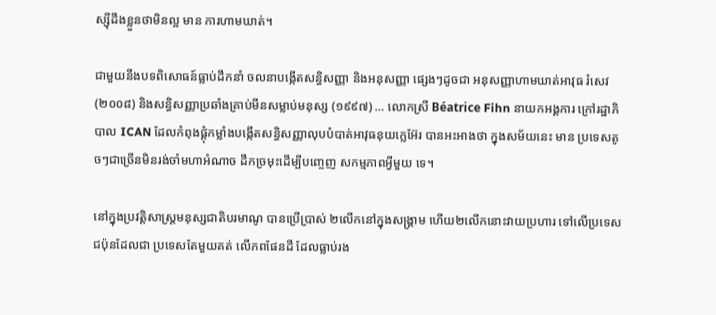ស្ស៊ីដឹងខ្លួនថាមិនល្អ មាន ការហាមឃាត់។

ជាមួយនឹងបទពិសោធន៍ធ្លាប់ដឹកនាំ ចលនាបង្កើតសន្ធិសញ្ញា និងអនុសញ្ញា ផ្សេងៗដូចជា អនុសញ្ញាហាមឃាត់អាវុធ រំសេវ (២០០៨) និងសន្ធិសញ្ញាប្រឆាំងគ្រាប់មីនសម្លាប់មនុស្ស (១៩៩៧) … លោកស្រី Béatrice Fihn នាយកអង្គការ ក្រៅរដ្ឋាភិបាល ICAN ដែលកំពុងផ្តុំកម្លាំងបង្កើតសន្ធិសញ្ញាលុបបំបាត់អាវុធនុយក្លេអ៊ែរ បានអះអាងថា ក្នុងសម័យនេះ មាន ប្រទេសតូចៗជាច្រើនមិនរង់ចាំមហាអំណាច ដឹកច្រមុះដើម្បីបញ្ចេញ សកម្មភាពអ្វីមួយ ទេ។

នៅក្នុងប្រវត្តិសាស្ត្រមនុស្សជាតិបរមាណូ បានប្រើប្រាស់ ២លើកនៅក្នុងសង្គ្រាម ហើយ២លើកនោះវាយប្រហារ ទៅលើប្រទេស ជប៉ុនដែលជា ប្រទេសតែមួយគត់ លើភពផែនដី ដែលធ្លាប់រង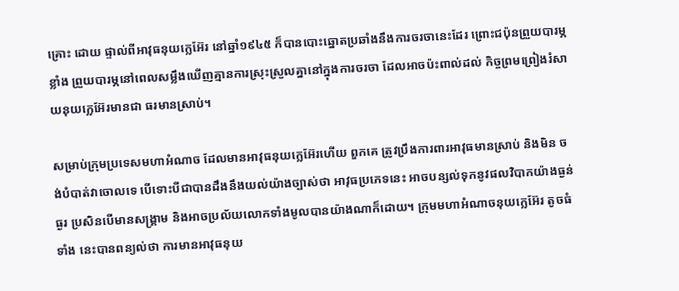គ្រោះ ដោយ ផ្ទាល់ពីអាវុធនុយក្លេអ៊ែរ នៅឆ្នាំ១៩៤៥ ក៏បានបោះឆ្នោតប្រឆាំងនឹងការចរចានេះដែរ ព្រោះជប៉ុនព្រួយបារម្ភខ្លាំង ព្រួយបារម្ភនៅពេលសម្លឹងឃើញគ្មានការស្រុះស្រួលគ្នានៅក្នុងការចរចា ដែលអាចប៉ះពាល់ដល់ កិច្ចព្រមព្រៀងរំសាយនុយក្លេអ៊ែរមានជា ធរមានស្រាប់។

សម្រាប់ក្រុមប្រទេសមហាអំណាច ដែលមានអាវុធនុយក្លេអ៊ែរហើយ ពួកគេ ត្រូវប្រឹងការពារអាវុធមានស្រាប់ និងមិន ចង់បំបាត់វាចោលទេ បើទោះបីជាបានដឹងនឹងយល់យ៉ាងច្បាស់ថា អាវុធប្រភេទនេះ អាចបន្សល់ទុកនូវផលវិបាកយ៉ាងធ្ងន់ធ្ងរ ប្រសិនបើមានសង្គ្រាម និងអាចប្រល័យលោកទាំងមូលបានយ៉ាងណាក៏ដោយ។ ក្រុមមហាអំណាចនុយក្លេអ៊ែរ តូចធំទាំង នេះបានពន្យល់ថា ការមានអាវុធនុយ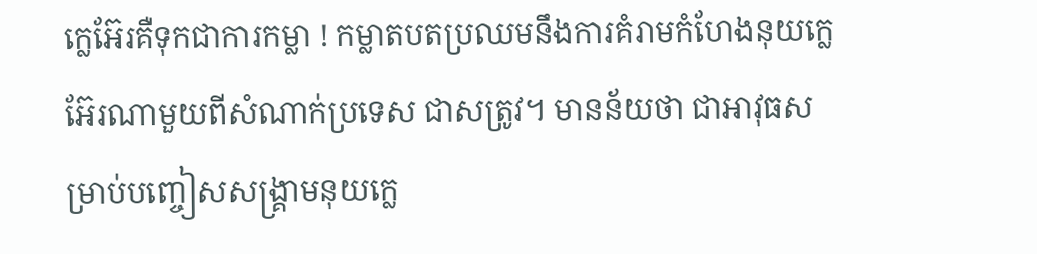ក្លេអ៊ែរគឺទុកជាការកម្លា ! កម្លាតបតប្រឈមនឹងការគំរាមកំហែងនុយក្លេអ៊ែរណាមួយពីសំណាក់ប្រទេស ជាសត្រូវ។ មានន័យថា ជាអាវុធសម្រាប់បញ្ចៀសសង្គ្រាមនុយក្លេ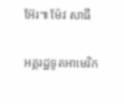អ៊ែរ៕ ម៉ែវ សាធី

អគ្គរដ្ឋទូតអាមេរិក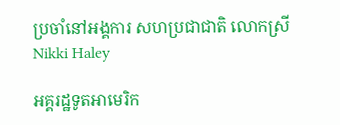ប្រចាំនៅអង្គការ សហប្រជាជាតិ លោកស្រី Nikki Haley

អគ្គរដ្ឋទូតអាមេរិក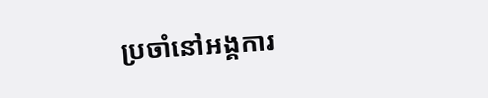ប្រចាំនៅអង្គការ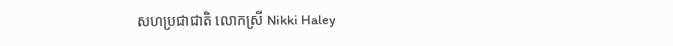សហប្រជាជាតិ លោកស្រី Nikki Haley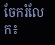ចែករំលែក៖